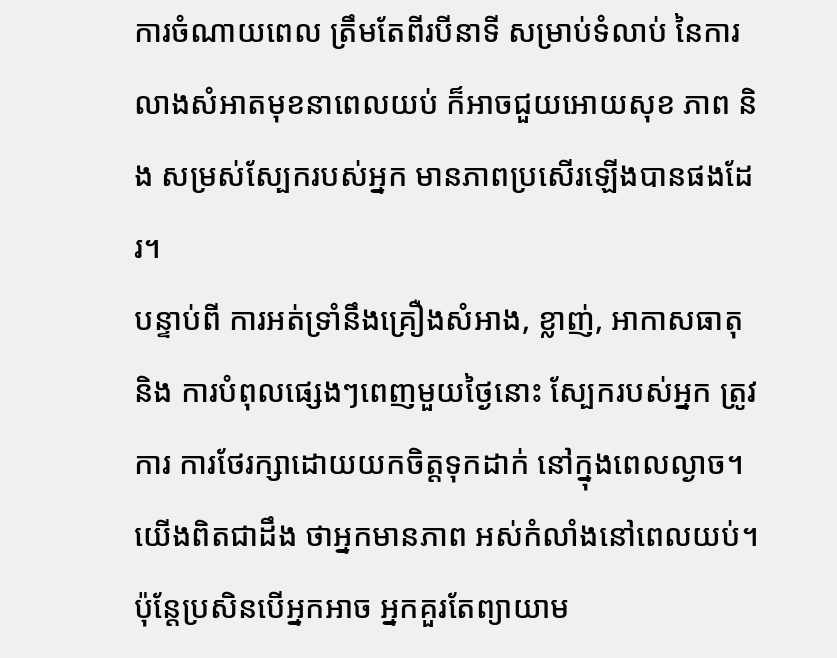ការចំណាយពេល ត្រឹមតែពីរបីនាទី សម្រាប់ទំលាប់ នៃការលាងសំអាតមុខនាពេលយប់ ក៏អាចជួយអោយសុខ ភាព និង សម្រស់ស្បែករបស់អ្នក មានភាពប្រសើរឡើងបានផងដែរ។
បន្ទាប់ពី ការអត់ទ្រាំនឹងគ្រឿងសំអាង, ខ្លាញ់, អាកាសធាតុ និង ការបំពុលផ្សេងៗពេញមួយថ្ងៃនោះ ស្បែករបស់អ្នក ត្រូវការ ការថែរក្សាដោយយកចិត្តទុកដាក់ នៅក្នុងពេលល្ងាច។ យើងពិតជាដឹង ថាអ្នកមានភាព អស់កំលាំងនៅពេលយប់។ ប៉ុន្តែប្រសិនបើអ្នកអាច អ្នកគួរតែព្យាយាម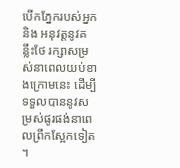បើកភ្នែករបស់អ្នក និង អនុវត្តនូវគន្លឹះថែ រក្សាសម្រស់នាពេលយប់ខាងក្រោមនេះ ដើម្បីទទួលបាននូវសម្រស់ផូរផង់នាពេលព្រឹកស្អែកទៀត ។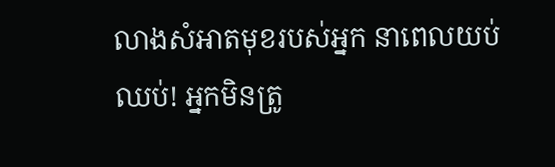លាងសំអាតមុខរបស់អ្នក នាពេលយប់
ឈប់! អ្នកមិនត្រូ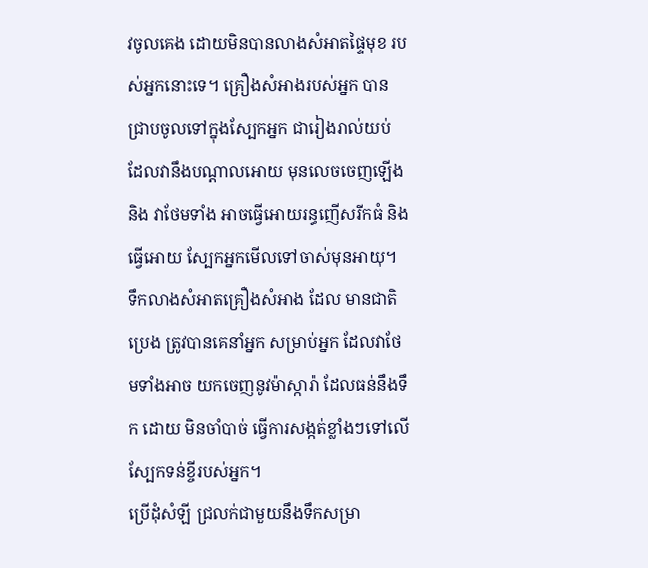វចូលគេង ដោយមិនបានលាងសំអាតផ្ទៃមុខ របស់អ្នកនោះទេ។ គ្រឿងសំអាងរបស់អ្នក បានជ្រាបចូលទៅក្នុងស្បែកអ្នក ជារៀងរាល់យប់ ដែលវានឹងបណ្តាលអោយ មុនលេចចេញឡើង និង វាថែមទាំង អាចធ្វើអោយរន្ធញើសរីកធំ និងធ្វើអោយ ស្បែកអ្នកមើលទៅចាស់មុនអាយុ។ ទឹកលាងសំអាតគ្រឿងសំអាង ដែល មានជាតិប្រេង ត្រូវបានគេនាំអ្នក សម្រាប់អ្នក ដែលវាថែមទាំងអាច យកចេញនូវម៉ាស្ការ៉ា ដែលធន់នឹងទឹក ដោយ មិនចាំបាច់ ធ្វើការសង្កត់ខ្លាំងៗទៅលើស្បែកទន់ខ្ចីរបស់អ្នក។
ប្រើដុំសំឡី ជ្រលក់ជាមួយនឹងទឹកសម្រា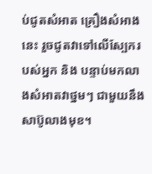ប់ជូតសំអាត គ្រឿងសំអាងនេះ រួចជូតវាទៅលើស្បែករបស់អ្នក និង បន្ទាប់មកលាងសំអាតវាថ្នមៗ ជាមួយនឹងសាប៊ូលាងមុខ។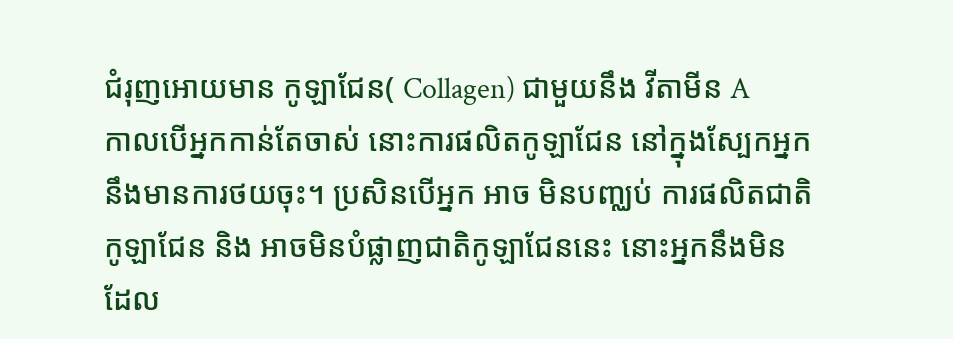ជំរុញអោយមាន កូឡាជែន( Collagen) ជាមួយនឹង វីតាមីន A
កាលបើអ្នកកាន់តែចាស់ នោះការផលិតកូឡាជែន នៅក្នុងស្បែកអ្នក នឹងមានការថយចុះ។ ប្រសិនបើអ្នក អាច មិនបញ្ឈប់ ការផលិតជាតិកូឡាជែន និង អាចមិនបំផ្លាញជាតិកូឡាជែននេះ នោះអ្នកនឹងមិនដែល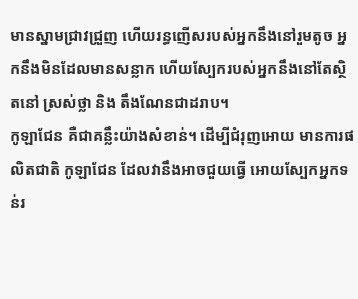មានស្នាមជ្រាវជ្រួញ ហើយរន្ធញើសរបស់អ្នកនឹងនៅរួមតូច អ្នកនឹងមិនដែលមានសន្លាក ហើយស្បែករបស់អ្នកនឹងនៅតែស្ថិតនៅ ស្រស់ថ្លា និង តឹងណែនជាដរាប។
កូឡាជែន គឺជាគន្លឹះយ៉ាងសំខាន់។ ដើម្បីជំរុញអោយ មានការផលិតជាតិ កូឡាជែន ដែលវានឹងអាចជួយធ្វើ អោយស្បែកអ្នកទន់រ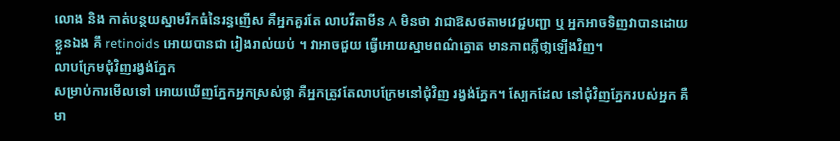លោង និង កាត់បន្ថយស្នាមរីកធំនៃរន្ធញើស គឺអ្នកគួរតែ លាបវីតាមីន A មិនថា វាជាឱសថតាមវេជ្ជបញ្ជា ឬ អ្នកអាចទិញវាបានដោយខ្លួនឯង គឹ retinoids អោយបានជា រៀងរាល់យប់ ។ វាអាចជួយ ធ្វើអោយស្នាមពណ៌ត្នោត មានភាពភ្លឺថា្លឡើងវិញ។
លាបក្រែមជុំវិញរង្វង់ភ្នែក
សម្រាប់ការមើលទៅ អោយឃើញភ្នែកអ្នកស្រស់ថ្លា គឺអ្នកត្រូវតែលាបក្រែមនៅជុំវិញ រង្វង់ភ្នែក។ ស្បែកដែល នៅជុំវិញភ្នែករបស់អ្នក គឺមា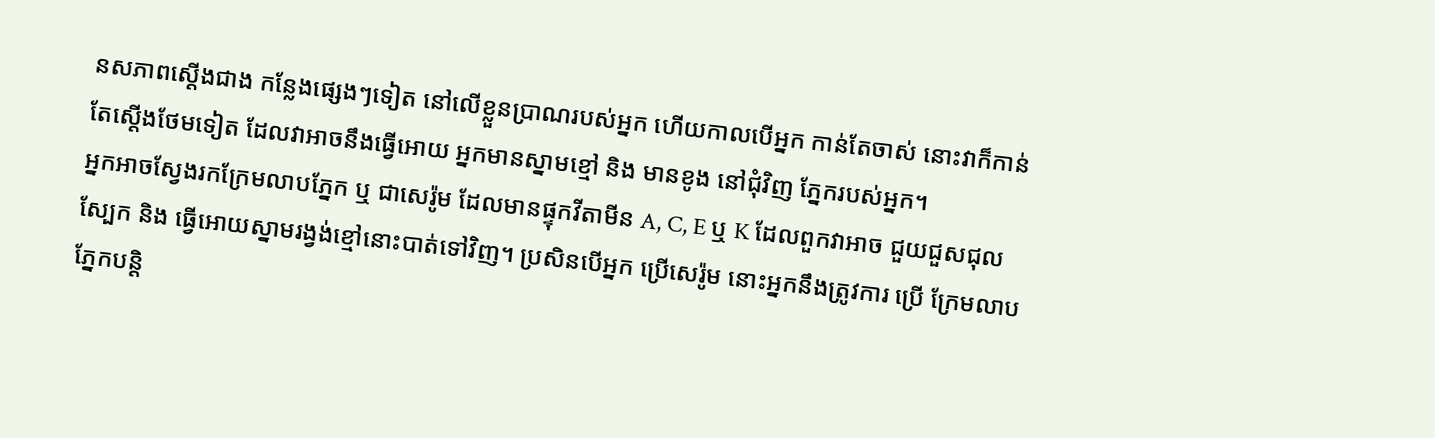នសភាពស្តើងជាង កន្លែងផ្សេងៗទៀត នៅលើខ្លួនប្រាណរបស់អ្នក ហើយកាលបើអ្នក កាន់តែចាស់ នោះវាក៏កាន់តែស្តើងថែមទៀត ដែលវាអាចនឹងធ្វើអោយ អ្នកមានស្នាមខ្មៅ និង មានខូង នៅជុំវិញ ភ្នែករបស់អ្នក។
អ្នកអាចស្វែងរកក្រែមលាបភ្នែក ឬ ជាសេរ៉ូម ដែលមានផ្ទុកវីតាមីន A, C, E ឬ K ដែលពួកវាអាច ជួយជួសជុល ស្បែក និង ធ្វើអោយស្នាមរង្វង់ខ្មៅនោះបាត់ទៅវិញ។ ប្រសិនបើអ្នក ប្រើសេរ៉ូម នោះអ្នកនឹងត្រូវការ ប្រើ ក្រែមលាបភ្នែកបន្តិ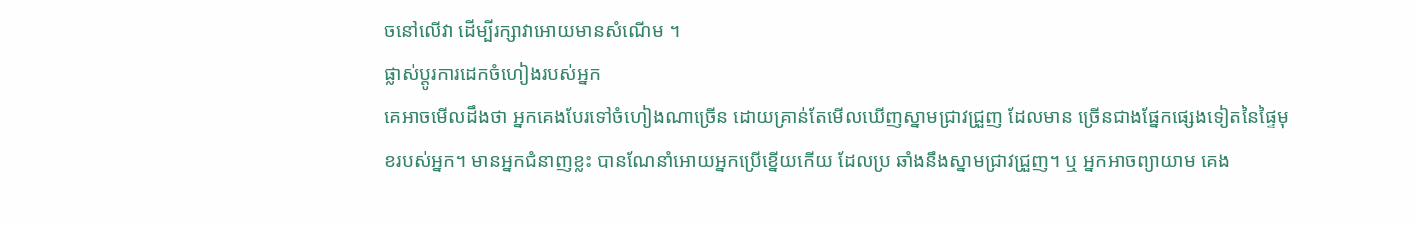ចនៅលើវា ដើម្បីរក្សាវាអោយមានសំណើម ។
ផ្លាស់ប្តូរការដេកចំហៀងរបស់អ្នក
គេអាចមើលដឹងថា អ្នកគេងបែរទៅចំហៀងណាច្រើន ដោយគ្រាន់តែមើលឃើញស្នាមជ្រាវជ្រួញ ដែលមាន ច្រើនជាងផ្នែកផ្សេងទៀតនៃផ្ទៃមុខរបស់អ្នក។ មានអ្នកជំនាញខ្លះ បានណែនាំអោយអ្នកប្រើខ្នើយកើយ ដែលប្រ ឆាំងនឹងស្នាមជ្រាវជ្រួញ។ ឬ អ្នកអាចព្យាយាម គេង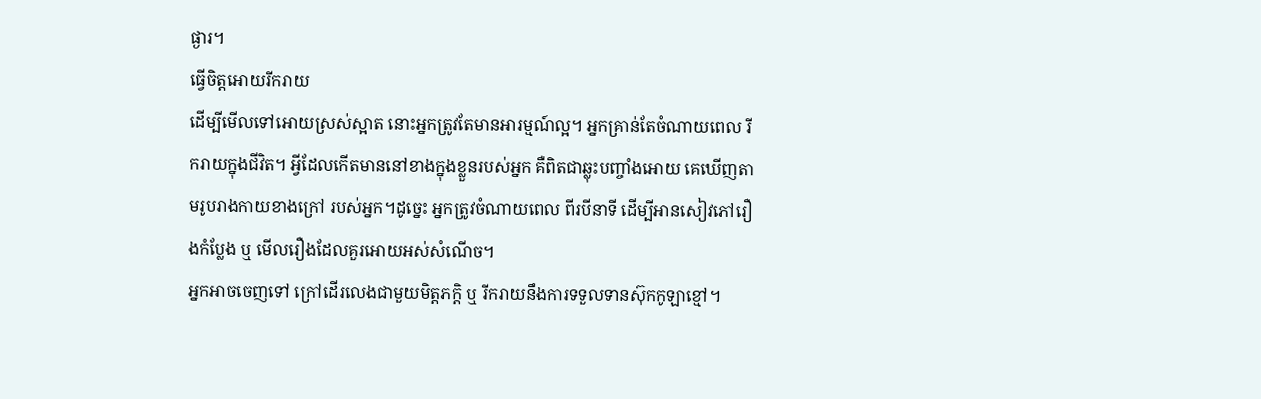ផ្ងារ។
ធ្វើចិត្តអោយរីករាយ
ដើម្បីមើលទៅអោយស្រស់ស្អាត នោះអ្នកត្រូវតែមានអារម្មណ៍ល្អ។ អ្នកគ្រាន់តែចំណាយពេល រីករាយក្នុងជីវិត។ អ្វីដែលកើតមាននៅខាងក្នុងខ្លួនរបស់អ្នក គឺពិតជាឆ្លុះបញ្ចាំងអោយ គេឃើញតាមរូបរាងកាយខាងក្រៅ របស់អ្នក។ដូច្នេះ អ្នកត្រូវចំណាយពេល ពីរបីនាទី ដើម្បីអានសៀវភៅរឿងកំប្លែង ឬ មើលរឿងដែលគួរអោយអស់សំណើច។
អ្នកអាចចេញទៅ ក្រៅដើរលេងជាមួយមិត្តភក្តិ ឬ រីករាយនឹងការទទួលទានស៊ុកកូឡាខ្មៅ។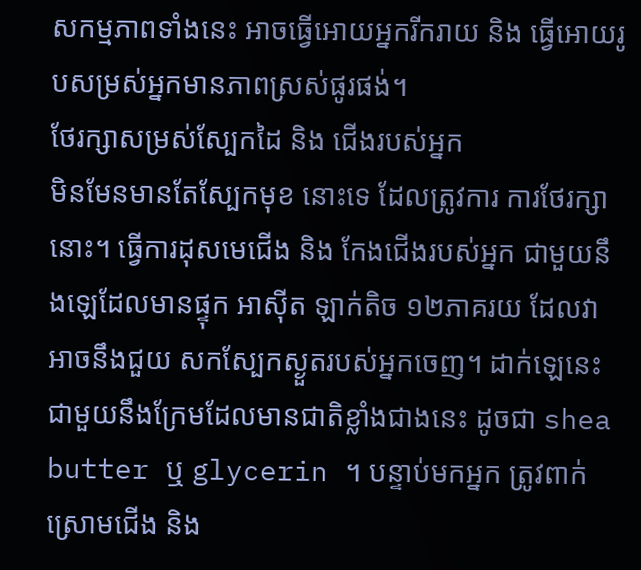សកម្មភាពទាំងនេះ អាចធ្វើអោយអ្នករីករាយ និង ធ្វើអោយរូបសម្រស់អ្នកមានភាពស្រស់ផូរផង់។
ថែរក្សាសម្រស់ស្បែកដៃ និង ជើងរបស់អ្នក
មិនមែនមានតែស្បែកមុខ នោះទេ ដែលត្រូវការ ការថែរក្សានោះ។ ធ្វើការដុសមេជើង និង កែងជើងរបស់អ្នក ជាមួយនឹងឡេដែលមានផ្ទុក អាស៊ីត ឡាក់តិច ១២ភាគរយ ដែលវាអាចនឹងជួយ សកស្បែកស្ងួតរបស់អ្នកចេញ។ ដាក់ឡេនេះ ជាមួយនឹងក្រែមដែលមានជាតិខ្លាំងជាងនេះ ដូចជា shea butter ឬ glycerin ។ បន្ទាប់មកអ្នក ត្រូវពាក់ ស្រោមជើង និង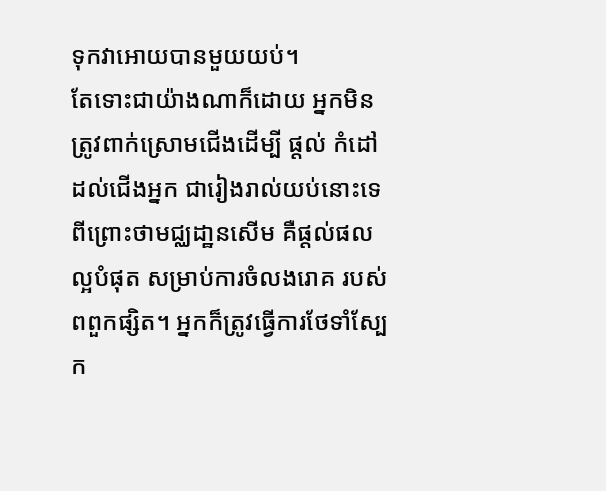ទុកវាអោយបានមួយយប់។
តែទោះជាយ៉ាងណាក៏ដោយ អ្នកមិនត្រូវពាក់ស្រោមជើងដើម្បី ផ្តល់ កំដៅដល់ជើងអ្នក ជារៀងរាល់យប់នោះទេ ពីព្រោះថាមជ្ឈដា្ឋនសើម គឺផ្តល់ផលល្អបំផុត សម្រាប់ការចំលងរោគ របស់ពពួកផ្សិត។ អ្នកក៏ត្រូវធ្វើការថែទាំស្បែក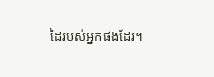ដៃរបស់អ្នកផងដែរ។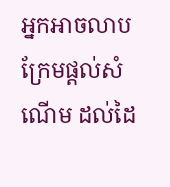អ្នកអាចលាបក្រែមផ្តល់សំណើម ដល់ដៃ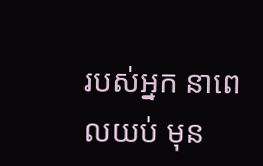របស់អ្នក នាពេលយប់ មុន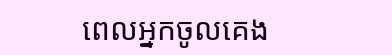ពេលអ្នកចូលគេង